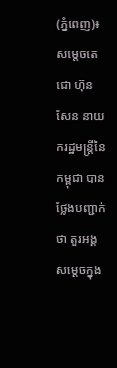(ភ្នំពេញ)៖ សម្តេចតេជោ ហ៊ុន សែន នាយករដ្ឋមន្ត្រីនៃកម្ពុជា បានថ្លែងបញ្ជាក់ថា តួរអង្គសម្តេចក្នុង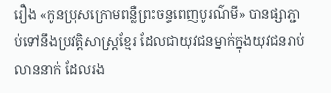រឿង «កូនប្រុសក្រោមពន្លឺព្រះចន្ទពេញបូរណ៌មី» បានផ្សាភ្ជាប់ទៅនឹងប្រវត្តិសាស្ត្រខ្មែរ ដែលជាយុវជនម្នាក់ក្នុងយុវជនរាប់លាននាក់ ដែលរង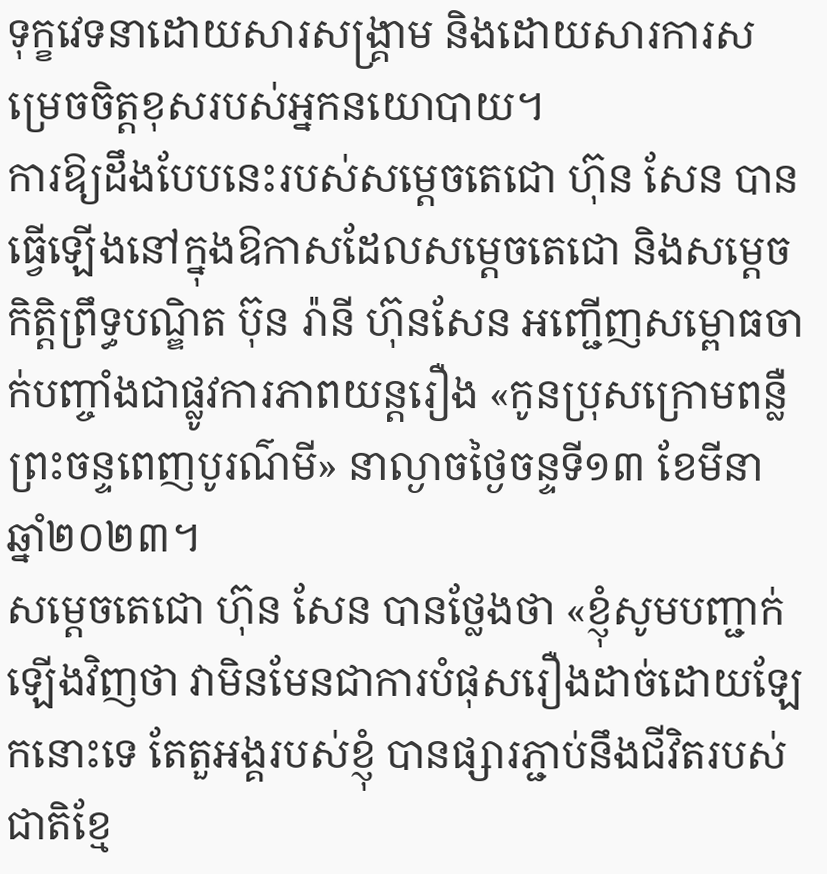ទុក្ខវេទនាដោយសារសង្គ្រាម និងដោយសារការសម្រេចចិត្តខុសរបស់អ្នកនយោបាយ។
ការឱ្យដឹងបែបនេះរបស់សម្តេចតេជោ ហ៊ុន សែន បានធ្វើឡើងនៅក្នុងឱកាសដែលសម្តេចតេជោ និងសម្តេចកិត្តិព្រឹទ្ធបណ្ឌិត ប៊ុន រ៉ានី ហ៊ុនសែន អញ្ជើញសម្ពោធចាក់បញ្ចាំងជាផ្លូវការភាពយន្តរឿង «កូនប្រុសក្រោមពន្លឺព្រះចន្ទពេញបូរណ៌មី» នាល្ងាចថ្ងៃចន្ទទី១៣ ខែមីនា ឆ្នាំ២០២៣។
សម្តេចតេជោ ហ៊ុន សែន បានថ្លែងថា «ខ្ញុំសូមបញ្ជាក់ឡើងវិញថា វាមិនមែនជាការបំផុសរឿងដាច់ដោយឡែកនោះទេ តែតួអង្គរបស់ខ្ញុំ បានផ្សារភ្ជាប់នឹងជីវិតរបស់ជាតិខ្មែ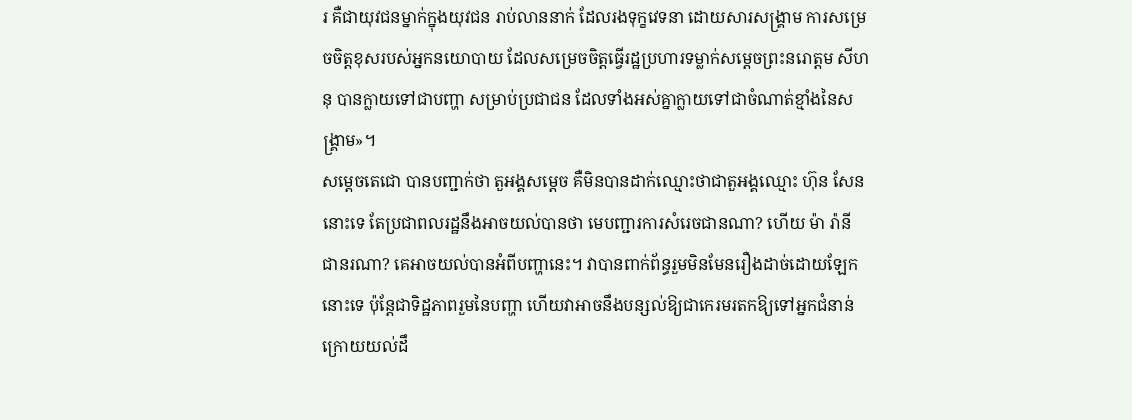រ គឺជាយុវជនម្នាក់ក្នុងយុវជន រាប់លាននាក់ ដែលរងទុក្ខវេទនា ដោយសារសង្គ្រាម ការសម្រេចចិត្តខុសរបស់អ្នកនយោបាយ ដែលសម្រេចចិត្តធ្វើរដ្ឋប្រហារទម្លាក់សម្តេចព្រះនរោត្តម សីហនុ បានក្លាយទៅជាបញ្ហា សម្រាប់ប្រជាជន ដែលទាំងអស់គ្នាក្លាយទៅជាចំណាត់ខ្មាំងនៃសង្គ្រាម»។
សម្តេចតេជោ បានបញ្ជាក់ថា តួអង្គសម្តេច គឺមិនបានដាក់ឈ្មោះថាជាតួអង្គឈ្មោះ ហ៊ុន សែន នោះទេ តែប្រជាពលរដ្ឋនឹងអាចយល់បានថា មេបញ្ជារការសំរេចជានណា? ហើយ ម៉ា រ៉ានី ជានរណា? គេអាចយល់បានអំពីបញ្ហានេះ។ វាបានពាក់ព័ន្ធរួមមិនមែនរឿងដាច់ដោយឡែកនោះទេ ប៉ុន្តែជាទិដ្ឋភាពរួមនៃបញ្ហា ហើយវាអាចនឹងបន្សល់ឱ្យជាកេរមរតកឱ្យទៅអ្នកជំនាន់ក្រោយយល់ដឹ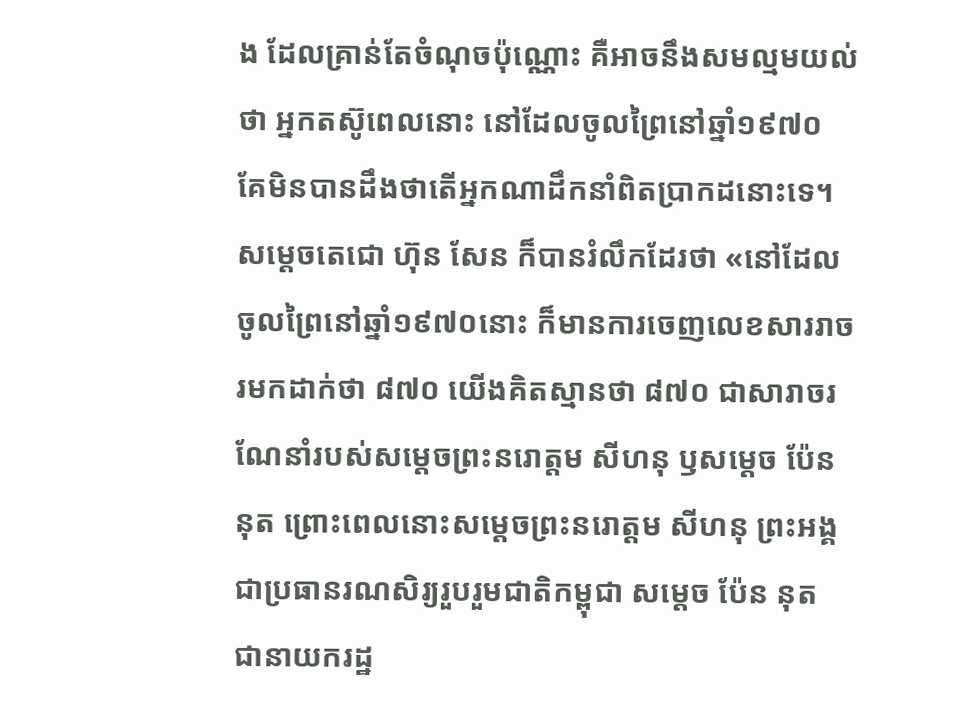ង ដែលគ្រាន់តែចំណុចប៉ុណ្ណោះ គឺអាចនឹងសមល្មមយល់ថា អ្នកតស៊ូពេលនោះ នៅដែលចូលព្រៃនៅឆ្នាំ១៩៧០ គែមិនបានដឹងថាតើអ្នកណាដឹកនាំពិតប្រាកដនោះទេ។
សម្តេចតេជោ ហ៊ុន សែន ក៏បានរំលឹកដែរថា «នៅដែលចូលព្រៃនៅឆ្នាំ១៩៧០នោះ ក៏មានការចេញលេខសាររាចរមកដាក់ថា ៨៧០ យើងគិតស្មានថា ៨៧០ ជាសារាចរណែនាំរបស់សម្តេចព្រះនរោត្តម សីហនុ ឫសម្តេច ប៉ែន នុត ព្រោះពេលនោះសម្តេចព្រះនរោត្តម សីហនុ ព្រះអង្គជាប្រធានរណសិរ្យរួបរួមជាតិកម្ពុជា សម្តេច ប៉ែន នុត ជានាយករដ្ឋ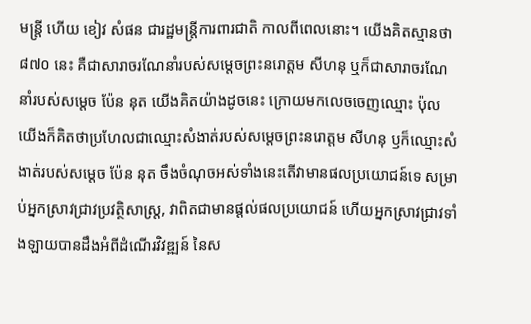មន្ត្រី ហើយ ខៀវ សំផន ជារដ្ឋមន្ត្រីការពារជាតិ កាលពីពេលនោះ។ យើងគិតស្មានថា ៨៧០ នេះ គឺជាសារាចរណែនាំរបស់សម្តេចព្រះនរោត្តម សីហនុ ឬក៏ជាសារាចរណែនាំរបស់សម្តេច ប៉ែន នុត យើងគិតយ៉ាងដូចនេះ ក្រោយមកលេចចេញឈ្មោះ ប៉ុល យើងក៏គិតថាប្រហែលជាឈ្មោះសំងាត់របស់សម្តេចព្រះនរោត្តម សីហនុ ឫក៏ឈ្មោះសំងាត់របស់សម្តេច ប៉ែន នុត ចឹងចំណុចអស់ទាំងនេះតើវាមានផលប្រយោជន៍ទេ សម្រាប់អ្នកស្រាវជ្រាវប្រវត្ថិសាស្ត្រ, វាពិតជាមានផ្តល់ផលប្រយោជន៍ ហើយអ្នកស្រាវជ្រាវទាំងឡាយបានដឹងអំពីដំណើរវិវឌ្ឍន៍ នៃស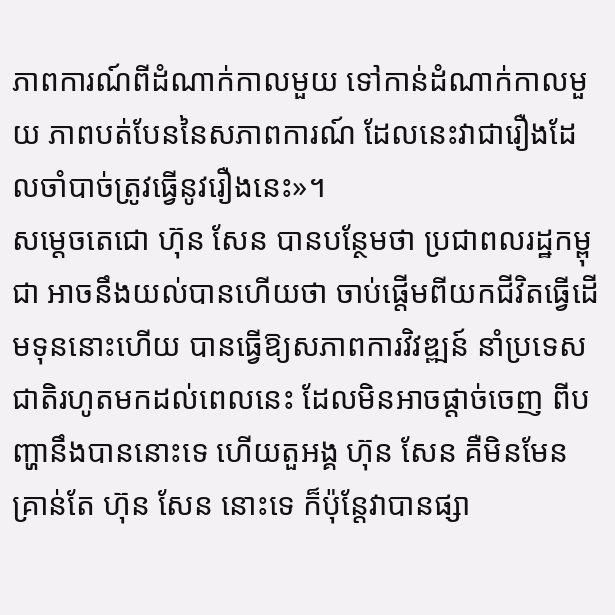ភាពការណ៍ពីដំណាក់កាលមួយ ទៅកាន់ដំណាក់កាលមួយ ភាពបត់បែននៃសភាពការណ៍ ដែលនេះវាជារឿងដែលចាំបាច់ត្រូវធ្វើនូវរឿងនេះ»។
សម្តេចតេជោ ហ៊ុន សែន បានបន្ថែមថា ប្រជាពលរដ្ឋកម្ពុជា អាចនឹងយល់បានហើយថា ចាប់ផ្តើមពីយកជីវិតធ្វើដើមទុននោះហើយ បានធ្វើឱ្យសភាពការវិវឌ្ឍន៍ នាំប្រទេសជាតិរហូតមកដល់ពេលនេះ ដែលមិនអាចផ្តាច់ចេញ ពីបញ្ហានឹងបាននោះទេ ហើយតួអង្គ ហ៊ុន សែន គឺមិនមែនគ្រាន់តែ ហ៊ុន សែន នោះទេ ក៏ប៉ុន្តែវាបានផ្សា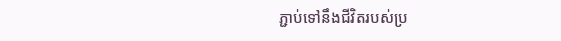ភ្ជាប់ទៅនឹងជីវិតរបស់ប្រ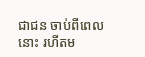ជាជន ចាប់ពីពេលនោះ រហីតម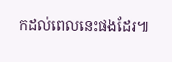កដល់ពេលនេះផងដែរ៕